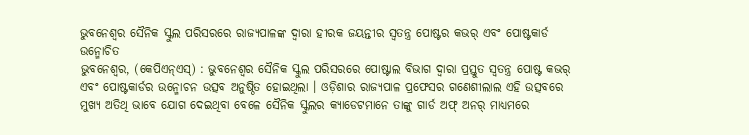ଭୁବନେଶ୍ୱର ସୈନିକ ସ୍କୁଲ ପରିସରରେ ରାଜ୍ୟପାଳଙ୍କ ଦ୍ୱାରା ହୀରକ ଜୟନ୍ତୀର ସ୍ୱତନ୍ତ୍ର ପୋଷ୍ଟର କଭର୍ ଏବଂ ପୋଷ୍ଟକାର୍ଡ ଉନ୍ମୋଚିତ
ଭୁବନେଶ୍ୱର, (କେପିଏନ୍ଏସ୍) : ଭୁବନେଶ୍ୱର ସୈନିକ ସ୍କୁଲ ପରିସରରେ ପୋଷ୍ଟାଲ ବିଭାଗ ଦ୍ୱାରା ପ୍ରସ୍ତୁତ ସ୍ୱତନ୍ତ୍ର ପୋଷ୍ଟ କଭର୍ ଏବଂ ପୋଷ୍ଟକାର୍ଡର ଉନ୍ମୋଚନ ଉତ୍ସବ ଅନୁଷ୍ଠିତ ହୋଇଥିଲା । ଓଡ଼ିଶାର ରାଜ୍ୟପାଳ ପ୍ରଫେସର ଗଣେଶୀଲାଲ ଏହି ଉତ୍ସବରେ ମୁଖ୍ୟ ଅତିଥି ଭାବେ ଯୋଗ ଦେଇଥିବା ବେଳେ ସୈନିକ ସ୍କୁଲର କ୍ୟାଡେଟମାନେ ତାଙ୍କୁ ଗାର୍ଡ ଅଫ୍ ଅନର୍ ମାଧ୍ୟମରେ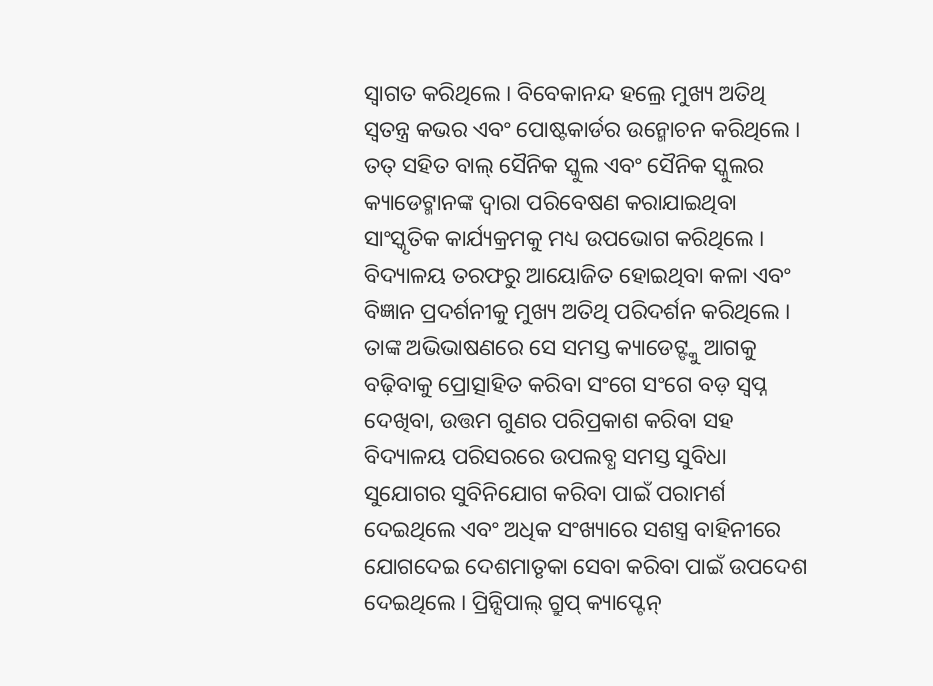ସ୍ୱାଗତ କରିଥିଲେ । ବିବେକାନନ୍ଦ ହଲ୍ରେ ମୁଖ୍ୟ ଅତିଥି ସ୍ୱତନ୍ତ୍ର କଭର ଏବଂ ପୋଷ୍ଟକାର୍ଡର ଉନ୍ମୋଚନ କରିଥିଲେ । ତତ୍ ସହିତ ବାଲ୍ ସୈନିକ ସ୍କୁଲ ଏବଂ ସୈନିକ ସ୍କୁଲର କ୍ୟାଡେଟ୍ମାନଙ୍କ ଦ୍ୱାରା ପରିବେଷଣ କରାଯାଇଥିବା ସାଂସ୍କୃତିକ କାର୍ଯ୍ୟକ୍ରମକୁ ମଧ୍ୟ ଉପଭୋଗ କରିଥିଲେ । ବିଦ୍ୟାଳୟ ତରଫରୁ ଆୟୋଜିତ ହୋଇଥିବା କଳା ଏବଂ ବିଜ୍ଞାନ ପ୍ରଦର୍ଶନୀକୁ ମୁଖ୍ୟ ଅତିଥି ପରିଦର୍ଶନ କରିଥିଲେ । ତାଙ୍କ ଅଭିଭାଷଣରେ ସେ ସମସ୍ତ କ୍ୟାଡେଟ୍ଙ୍କୁ ଆଗକୁ ବଢ଼ିବାକୁ ପ୍ରୋତ୍ସାହିତ କରିବା ସଂଗେ ସଂଗେ ବଡ଼ ସ୍ୱପ୍ନ ଦେଖିବା, ଉତ୍ତମ ଗୁଣର ପରିପ୍ରକାଶ କରିବା ସହ ବିଦ୍ୟାଳୟ ପରିସରରେ ଉପଲବ୍ଧ ସମସ୍ତ ସୁବିଧା ସୁଯୋଗର ସୁବିନିଯୋଗ କରିବା ପାଇଁ ପରାମର୍ଶ ଦେଇଥିଲେ ଏବଂ ଅଧିକ ସଂଖ୍ୟାରେ ସଶସ୍ତ୍ର ବାହିନୀରେ ଯୋଗଦେଇ ଦେଶମାତୃକା ସେବା କରିବା ପାଇଁ ଉପଦେଶ ଦେଇଥିଲେ । ପ୍ରିନ୍ସିପାଲ୍ ଗ୍ରୁପ୍ କ୍ୟାପ୍ଟେନ୍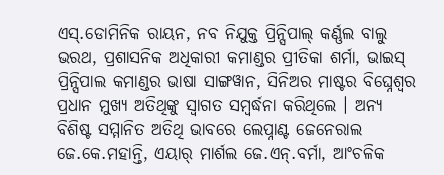ଏସ୍.ଡୋମିନିକ ରାୟନ, ନବ ନିଯୁକ୍ତ ପ୍ରିନ୍ସିପାଲ୍ କର୍ଣ୍ଣଲ ବାଲୁ ଭରଥ, ପ୍ରଶାସନିକ ଅଧିକାରୀ କମାଣ୍ଡର ପ୍ରୀତିକା ଶର୍ମା, ଭାଇସ୍ ପ୍ରିନ୍ସିପାଲ କମାଣ୍ଡର ଭାଷା ସାଙ୍ଗୱାନ, ସିନିଅର ମାଷ୍ଟର ବିଘ୍ନେଶ୍ୱର ପ୍ରଧାନ ମୁଖ୍ୟ ଅତିଥିଙ୍କୁ ସ୍ୱାଗତ ସମ୍ବର୍ଦ୍ଧନା କରିଥିଲେ । ଅନ୍ୟ ବିଶିଷ୍ଟ ସମ୍ମାନିତ ଅତିଥି ଭାବରେ ଲେପ୍ନାଣ୍ଟ ଜେନେରାଲ ଜେ.କେ.ମହାନ୍ତି, ଏୟାର୍ ମାର୍ଶଲ ଜେ.ଏନ୍.ବର୍ମା, ଆଂଚଳିକ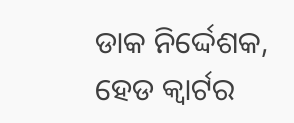ଡାକ ନିର୍ଦ୍ଦେଶକ, ହେଡ କ୍ୱାର୍ଟର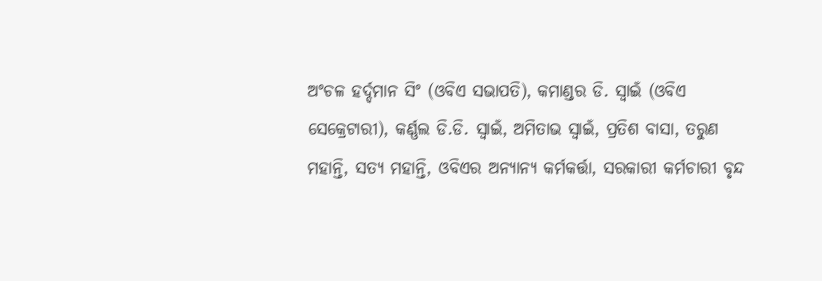ଅଂଚଳ ହର୍ଦ୍ଦମାନ ସିଂ (ଓବିଏ ସଭାପତି), କମାଣ୍ଡର ଡି. ସ୍ୱାଇଁ (ଓବିଏ ସେକ୍ରେଟାରୀ), କର୍ଣ୍ଣଲ ଡି.ଡି. ସ୍ୱାଇଁ, ଅମିତାଭ ସ୍ୱାଇଁ, ପ୍ରତିଶ ବାସା, ତରୁଣ ମହାନ୍ତି, ସତ୍ୟ ମହାନ୍ତି, ଓବିଏର ଅନ୍ୟାନ୍ୟ କର୍ମକର୍ତ୍ତା, ସରକାରୀ କର୍ମଚାରୀ ବୃନ୍ଦ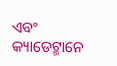ଏବଂ କ୍ୟାଡେଟ୍ମାନେ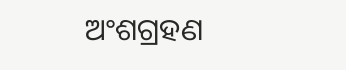ଅଂଶଗ୍ରହଣ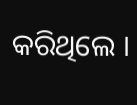କରିଥିଲେ ।